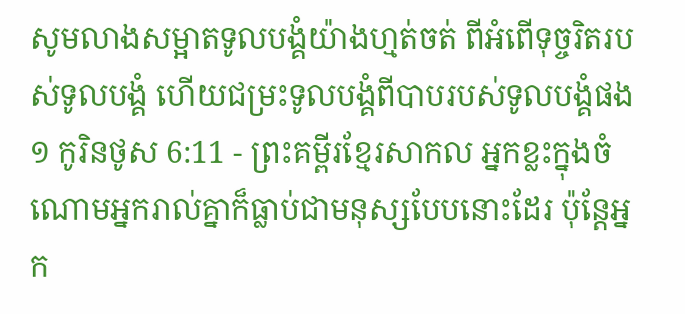សូមលាងសម្អាតទូលបង្គំយ៉ាងហ្មត់ចត់ ពីអំពើទុច្ចរិតរបស់ទូលបង្គំ ហើយជម្រះទូលបង្គំពីបាបរបស់ទូលបង្គំផង
១ កូរិនថូស 6:11 - ព្រះគម្ពីរខ្មែរសាកល អ្នកខ្លះក្នុងចំណោមអ្នករាល់គ្នាក៏ធ្លាប់ជាមនុស្សបែបនោះដែរ ប៉ុន្តែអ្នក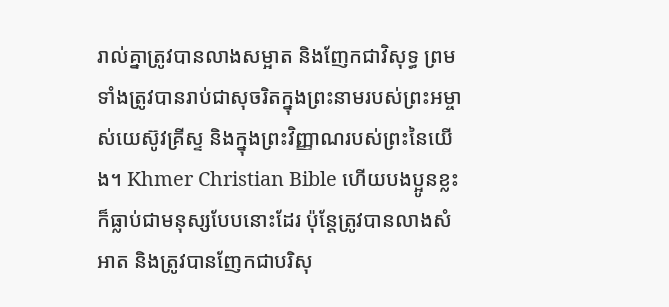រាល់គ្នាត្រូវបានលាងសម្អាត និងញែកជាវិសុទ្ធ ព្រមទាំងត្រូវបានរាប់ជាសុចរិតក្នុងព្រះនាមរបស់ព្រះអម្ចាស់យេស៊ូវគ្រីស្ទ និងក្នុងព្រះវិញ្ញាណរបស់ព្រះនៃយើង។ Khmer Christian Bible ហើយបងប្អូនខ្លះក៏ធ្លាប់ជាមនុស្សបែបនោះដែរ ប៉ុន្ដែត្រូវបានលាងសំអាត និងត្រូវបានញែកជាបរិសុ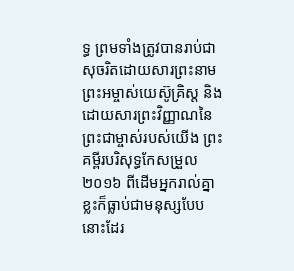ទ្ធ ព្រមទាំងត្រូវបានរាប់ជាសុចរិតដោយសារព្រះនាមព្រះអម្ចាស់យេស៊ូគ្រិស្ដ និងដោយសារព្រះវិញ្ញាណនៃព្រះជាម្ចាស់របស់យើង ព្រះគម្ពីរបរិសុទ្ធកែសម្រួល ២០១៦ ពីដើមអ្នករាល់គ្នាខ្លះក៏ធ្លាប់ជាមនុស្សបែបនោះដែរ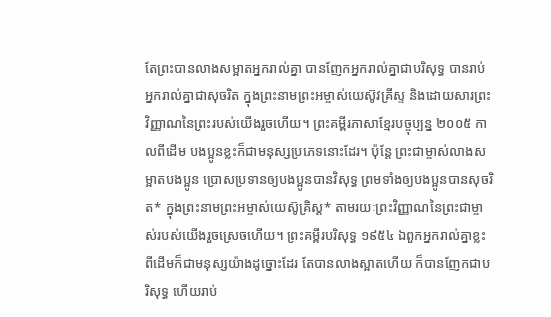តែព្រះបានលាងសម្អាតអ្នករាល់គ្នា បានញែកអ្នករាល់គ្នាជាបរិសុទ្ធ បានរាប់អ្នករាល់គ្នាជាសុចរិត ក្នុងព្រះនាមព្រះអម្ចាស់យេស៊ូវគ្រីស្ទ និងដោយសារព្រះវិញ្ញាណនៃព្រះរបស់យើងរួចហើយ។ ព្រះគម្ពីរភាសាខ្មែរបច្ចុប្បន្ន ២០០៥ កាលពីដើម បងប្អូនខ្លះក៏ជាមនុស្សប្រភេទនោះដែរ។ ប៉ុន្តែ ព្រះជាម្ចាស់លាងសម្អាតបងប្អូន ប្រោសប្រទានឲ្យបងប្អូនបានវិសុទ្ធ ព្រមទាំងឲ្យបងប្អូនបានសុចរិត* ក្នុងព្រះនាមព្រះអម្ចាស់យេស៊ូគ្រិស្ត* តាមរយៈព្រះវិញ្ញាណនៃព្រះជាម្ចាស់របស់យើងរួចស្រេចហើយ។ ព្រះគម្ពីរបរិសុទ្ធ ១៩៥៤ ឯពួកអ្នករាល់គ្នាខ្លះ ពីដើមក៏ជាមនុស្សយ៉ាងដូច្នោះដែរ តែបានលាងស្អាតហើយ ក៏បានញែកជាបរិសុទ្ធ ហើយរាប់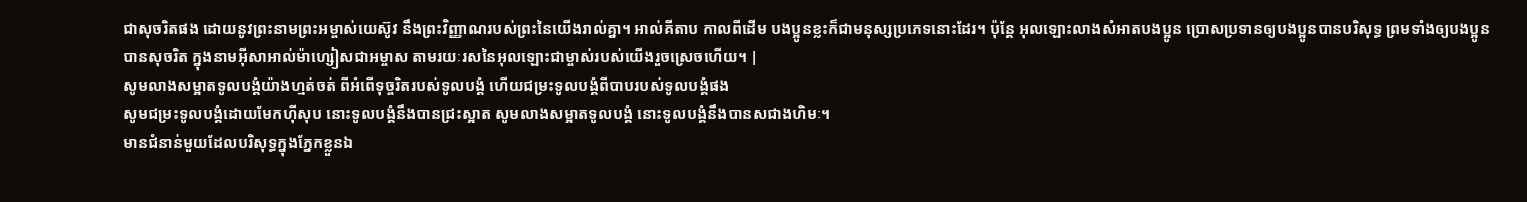ជាសុចរិតផង ដោយនូវព្រះនាមព្រះអម្ចាស់យេស៊ូវ នឹងព្រះវិញ្ញាណរបស់ព្រះនៃយើងរាល់គ្នា។ អាល់គីតាប កាលពីដើម បងប្អូនខ្លះក៏ជាមនុស្សប្រភេទនោះដែរ។ ប៉ុន្ដែ អុលឡោះលាងសំអាតបងប្អូន ប្រោសប្រទានឲ្យបងប្អូនបានបរិសុទ្ធ ព្រមទាំងឲ្យបងប្អូនបានសុចរិត ក្នុងនាមអ៊ីសាអាល់ម៉ាហ្សៀសជាអម្ចាស តាមរយៈរសនៃអុលឡោះជាម្ចាស់របស់យើងរួចស្រេចហើយ។ |
សូមលាងសម្អាតទូលបង្គំយ៉ាងហ្មត់ចត់ ពីអំពើទុច្ចរិតរបស់ទូលបង្គំ ហើយជម្រះទូលបង្គំពីបាបរបស់ទូលបង្គំផង
សូមជម្រះទូលបង្គំដោយមែកហ៊ីសុប នោះទូលបង្គំនឹងបានជ្រះស្អាត សូមលាងសម្អាតទូលបង្គំ នោះទូលបង្គំនឹងបានសជាងហិមៈ។
មានជំនាន់មួយដែលបរិសុទ្ធក្នុងភ្នែកខ្លួនឯ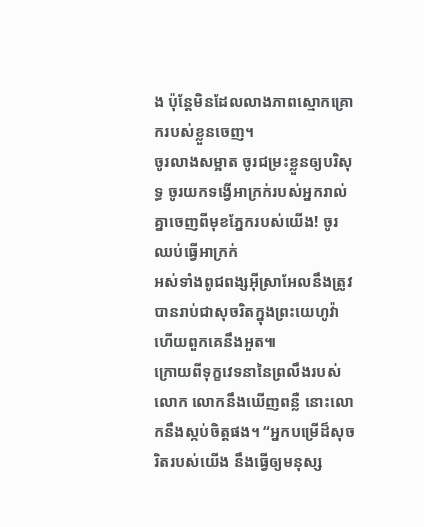ង ប៉ុន្តែមិនដែលលាងភាពស្មោកគ្រោករបស់ខ្លួនចេញ។
ចូរលាងសម្អាត ចូរជម្រះខ្លួនឲ្យបរិសុទ្ធ ចូរយកទង្វើអាក្រក់របស់អ្នករាល់គ្នាចេញពីមុខភ្នែករបស់យើង! ចូរឈប់ធ្វើអាក្រក់
អស់ទាំងពូជពង្សអ៊ីស្រាអែលនឹងត្រូវបានរាប់ជាសុចរិតក្នុងព្រះយេហូវ៉ា ហើយពួកគេនឹងអួត៕
ក្រោយពីទុក្ខវេទនានៃព្រលឹងរបស់លោក លោកនឹងឃើញពន្លឺ នោះលោកនឹងស្កប់ចិត្តផង។ “អ្នកបម្រើដ៏សុចរិតរបស់យើង នឹងធ្វើឲ្យមនុស្ស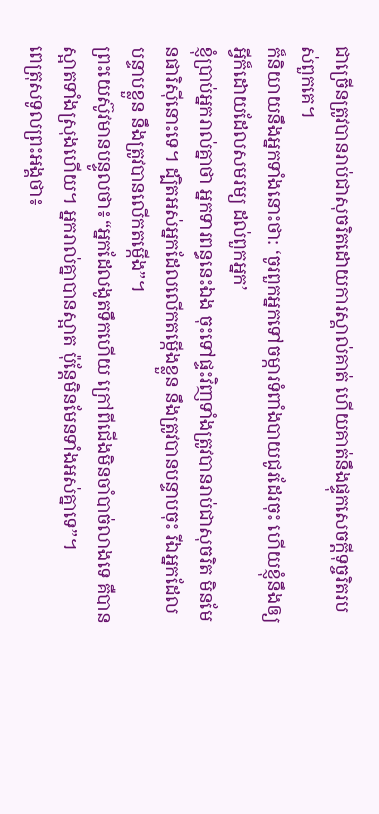ជាច្រើនត្រូវបានរាប់ជាសុចរិតដោយការស្គាល់គាត់ ហើយគាត់នឹងផ្ទុកសេចក្ដីទុច្ចរិតរបស់ពួកគេ។
ក៏និយាយនឹងអ្នកទាំងនោះថា: ‘ចូរពួកអ្នកទៅចម្ការទំពាំងបាយជូរដែរចុះ ហើយខ្ញុំនឹងឲ្យអ្វីក៏ដោយដែលសមរម្យ ដល់ពួកអ្នក’
ខ្ញុំប្រាប់អ្នករាល់គ្នាថា អ្នកទារពន្ធនេះឯង ចុះទៅផ្ទះវិញទាំងត្រូវបានរាប់ជាសុចរិត មិនមែនផារិស៊ីនោះទេ។ ដ្បិតអស់អ្នកដែលលើកតម្កើងខ្លួន នឹងត្រូវបានបន្ទាបចុះ រីឯអ្នកដែលបន្ទាបខ្លួន នឹងត្រូវបានលើកតម្កើង”។
ព្រះយេស៊ូវមានបន្ទូលថា៖“អ្នកដែលងូតទឹកហើយ ក្រៅពីជើងមិនចាំបាច់លាងទេ គឺបានស្អាតទាំងស្រុងហើយ។ អ្នករាល់គ្នាបានស្អាត ប៉ុន្តែមិនមែនទាំងអស់គ្នាទេ”។
ពេត្រុសទូលព្រះអង្គថា៖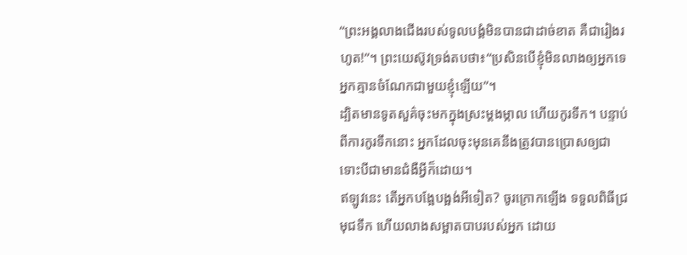“ព្រះអង្គលាងជើងរបស់ទូលបង្គំមិនបានជាដាច់ខាត គឺជារៀងរហូត!”។ ព្រះយេស៊ូវទ្រង់តបថា៖“ប្រសិនបើខ្ញុំមិនលាងឲ្យអ្នកទេ អ្នកគ្មានចំណែកជាមួយខ្ញុំឡើយ”។
ដ្បិតមានទូតសួគ៌ចុះមកក្នុងស្រះម្ដងម្កាល ហើយកូរទឹក។ បន្ទាប់ពីការកូរទឹកនោះ អ្នកដែលចុះមុនគេនឹងត្រូវបានប្រោសឲ្យជា ទោះបីជាមានជំងឺអ្វីក៏ដោយ។
ឥឡូវនេះ តើអ្នកបង្អែបង្អង់អីទៀត? ចូរក្រោកឡើង ទទួលពិធីជ្រមុជទឹក ហើយលាងសម្អាតបាបរបស់អ្នក ដោយ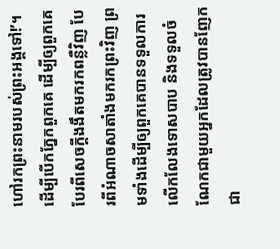ហៅរកព្រះនាមរបស់ព្រះអង្គទៅ!’។
ដើម្បីបើកភ្នែកពួកគេ ដើម្បីឲ្យពួកគេបែរពីសេចក្ដីងងឹតមករកពន្លឺវិញ បែរពីអំណាចសាតាំងមករកព្រះវិញ ព្រមទាំងដើម្បីឲ្យពួកគេបានទទួលការលើកលែងទោសបាប និងទទួលចំណែកជាមួយអ្នកដែលត្រូវបានញែកជា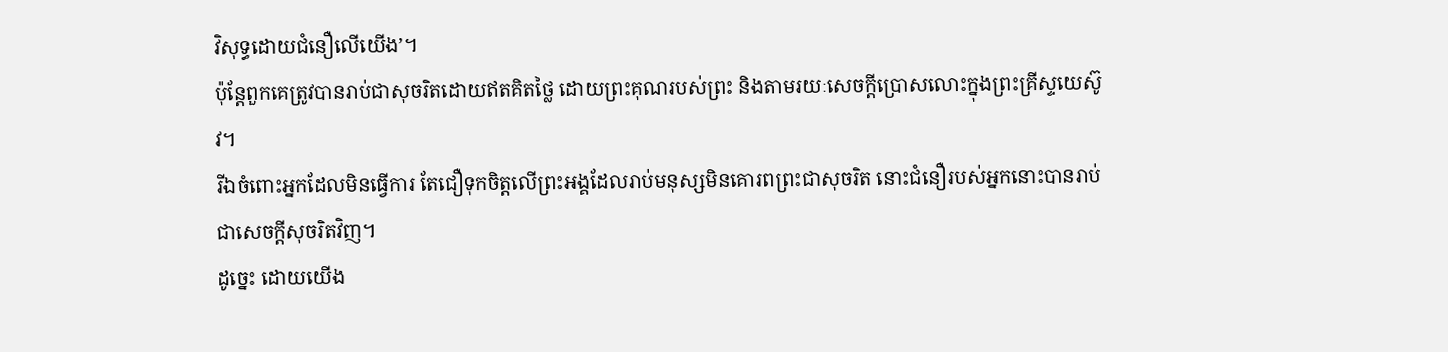វិសុទ្ធដោយជំនឿលើយើង’។
ប៉ុន្តែពួកគេត្រូវបានរាប់ជាសុចរិតដោយឥតគិតថ្លៃ ដោយព្រះគុណរបស់ព្រះ និងតាមរយៈសេចក្ដីប្រោសលោះក្នុងព្រះគ្រីស្ទយេស៊ូវ។
រីឯចំពោះអ្នកដែលមិនធ្វើការ តែជឿទុកចិត្តលើព្រះអង្គដែលរាប់មនុស្សមិនគោរពព្រះជាសុចរិត នោះជំនឿរបស់អ្នកនោះបានរាប់ជាសេចក្ដីសុចរិតវិញ។
ដូច្នេះ ដោយយើង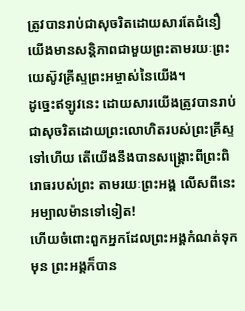ត្រូវបានរាប់ជាសុចរិតដោយសារតែជំនឿ យើងមានសន្តិភាពជាមួយព្រះតាមរយៈព្រះយេស៊ូវគ្រីស្ទព្រះអម្ចាស់នៃយើង។
ដូច្នេះឥឡូវនេះ ដោយសារយើងត្រូវបានរាប់ជាសុចរិតដោយព្រះលោហិតរបស់ព្រះគ្រីស្ទទៅហើយ តើយើងនឹងបានសង្គ្រោះពីព្រះពិរោធរបស់ព្រះ តាមរយៈព្រះអង្គ លើសពីនេះអម្បាលម៉ានទៅទៀត!
ហើយចំពោះពួកអ្នកដែលព្រះអង្គកំណត់ទុកមុន ព្រះអង្គក៏បាន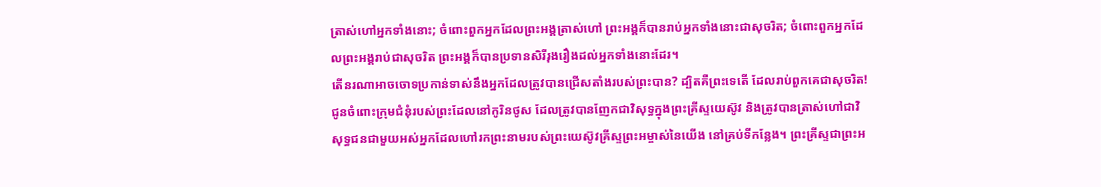ត្រាស់ហៅអ្នកទាំងនោះ; ចំពោះពួកអ្នកដែលព្រះអង្គត្រាស់ហៅ ព្រះអង្គក៏បានរាប់អ្នកទាំងនោះជាសុចរិត; ចំពោះពួកអ្នកដែលព្រះអង្គរាប់ជាសុចរិត ព្រះអង្គក៏បានប្រទានសិរីរុងរឿងដល់អ្នកទាំងនោះដែរ។
តើនរណាអាចចោទប្រកាន់ទាស់នឹងអ្នកដែលត្រូវបានជ្រើសតាំងរបស់ព្រះបាន? ដ្បិតគឺព្រះទេតើ ដែលរាប់ពួកគេជាសុចរិត!
ជូនចំពោះក្រុមជំនុំរបស់ព្រះដែលនៅកូរិនថូស ដែលត្រូវបានញែកជាវិសុទ្ធក្នុងព្រះគ្រីស្ទយេស៊ូវ និងត្រូវបានត្រាស់ហៅជាវិសុទ្ធជនជាមួយអស់អ្នកដែលហៅរកព្រះនាមរបស់ព្រះយេស៊ូវគ្រីស្ទព្រះអម្ចាស់នៃយើង នៅគ្រប់ទីកន្លែង។ ព្រះគ្រីស្ទជាព្រះអ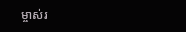ម្ចាស់រ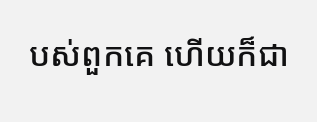បស់ពួកគេ ហើយក៏ជា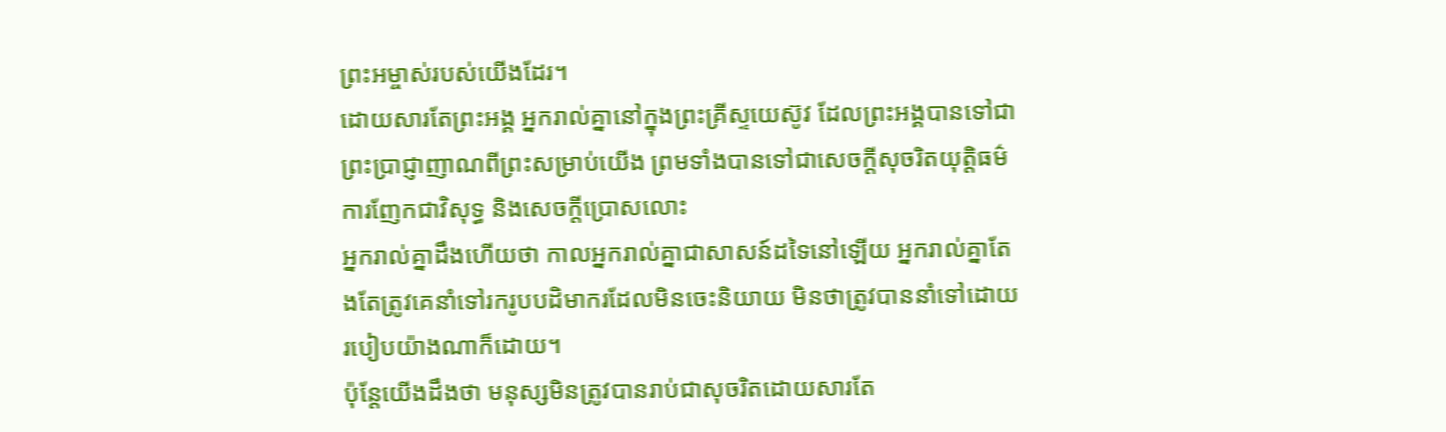ព្រះអម្ចាស់របស់យើងដែរ។
ដោយសារតែព្រះអង្គ អ្នករាល់គ្នានៅក្នុងព្រះគ្រីស្ទយេស៊ូវ ដែលព្រះអង្គបានទៅជាព្រះប្រាជ្ញាញាណពីព្រះសម្រាប់យើង ព្រមទាំងបានទៅជាសេចក្ដីសុចរិតយុត្តិធម៌ ការញែកជាវិសុទ្ធ និងសេចក្ដីប្រោសលោះ
អ្នករាល់គ្នាដឹងហើយថា កាលអ្នករាល់គ្នាជាសាសន៍ដទៃនៅឡើយ អ្នករាល់គ្នាតែងតែត្រូវគេនាំទៅរករូបបដិមាករដែលមិនចេះនិយាយ មិនថាត្រូវបាននាំទៅដោយរបៀបយ៉ាងណាក៏ដោយ។
ប៉ុន្តែយើងដឹងថា មនុស្សមិនត្រូវបានរាប់ជាសុចរិតដោយសារតែ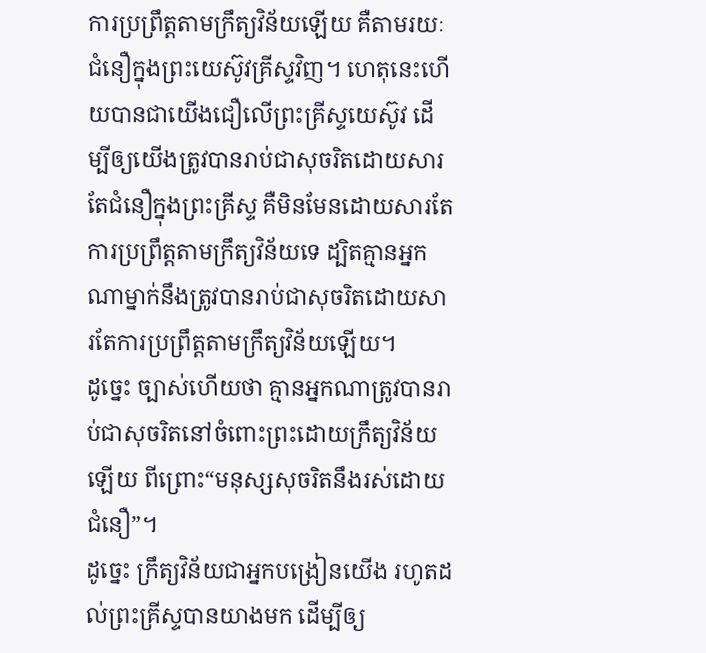ការប្រព្រឹត្តតាមក្រឹត្យវិន័យឡើយ គឺតាមរយៈជំនឿក្នុងព្រះយេស៊ូវគ្រីស្ទវិញ។ ហេតុនេះហើយបានជាយើងជឿលើព្រះគ្រីស្ទយេស៊ូវ ដើម្បីឲ្យយើងត្រូវបានរាប់ជាសុចរិតដោយសារតែជំនឿក្នុងព្រះគ្រីស្ទ គឺមិនមែនដោយសារតែការប្រព្រឹត្តតាមក្រឹត្យវិន័យទេ ដ្បិតគ្មានអ្នកណាម្នាក់នឹងត្រូវបានរាប់ជាសុចរិតដោយសារតែការប្រព្រឹត្តតាមក្រឹត្យវិន័យឡើយ។
ដូច្នេះ ច្បាស់ហើយថា គ្មានអ្នកណាត្រូវបានរាប់ជាសុចរិតនៅចំពោះព្រះដោយក្រឹត្យវិន័យឡើយ ពីព្រោះ“មនុស្សសុចរិតនឹងរស់ដោយជំនឿ”។
ដូច្នេះ ក្រឹត្យវិន័យជាអ្នកបង្រៀនយើង រហូតដល់ព្រះគ្រីស្ទបានយាងមក ដើម្បីឲ្យ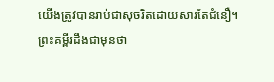យើងត្រូវបានរាប់ជាសុចរិតដោយសារតែជំនឿ។
ព្រះគម្ពីរដឹងជាមុនថា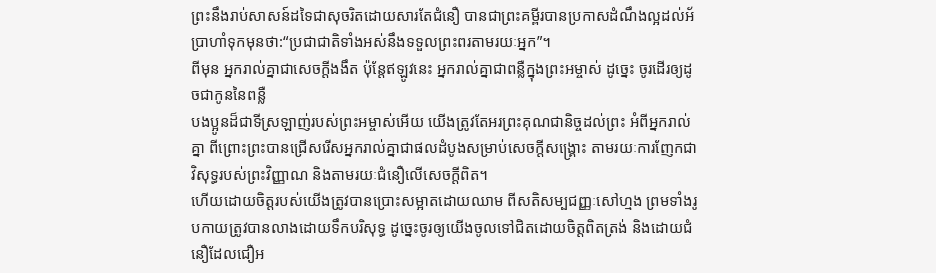ព្រះនឹងរាប់សាសន៍ដទៃជាសុចរិតដោយសារតែជំនឿ បានជាព្រះគម្ពីរបានប្រកាសដំណឹងល្អដល់អ័ប្រាហាំទុកមុនថា:“ប្រជាជាតិទាំងអស់នឹងទទួលព្រះពរតាមរយៈអ្នក”។
ពីមុន អ្នករាល់គ្នាជាសេចក្ដីងងឹត ប៉ុន្តែឥឡូវនេះ អ្នករាល់គ្នាជាពន្លឺក្នុងព្រះអម្ចាស់ ដូច្នេះ ចូរដើរឲ្យដូចជាកូននៃពន្លឺ
បងប្អូនដ៏ជាទីស្រឡាញ់របស់ព្រះអម្ចាស់អើយ យើងត្រូវតែអរព្រះគុណជានិច្ចដល់ព្រះ អំពីអ្នករាល់គ្នា ពីព្រោះព្រះបានជ្រើសរើសអ្នករាល់គ្នាជាផលដំបូងសម្រាប់សេចក្ដីសង្គ្រោះ តាមរយៈការញែកជាវិសុទ្ធរបស់ព្រះវិញ្ញាណ និងតាមរយៈជំនឿលើសេចក្ដីពិត។
ហើយដោយចិត្តរបស់យើងត្រូវបានប្រោះសម្អាតដោយឈាម ពីសតិសម្បជញ្ញៈសៅហ្មង ព្រមទាំងរូបកាយត្រូវបានលាងដោយទឹកបរិសុទ្ធ ដូច្នេះចូរឲ្យយើងចូលទៅជិតដោយចិត្តពិតត្រង់ និងដោយជំនឿដែលជឿអ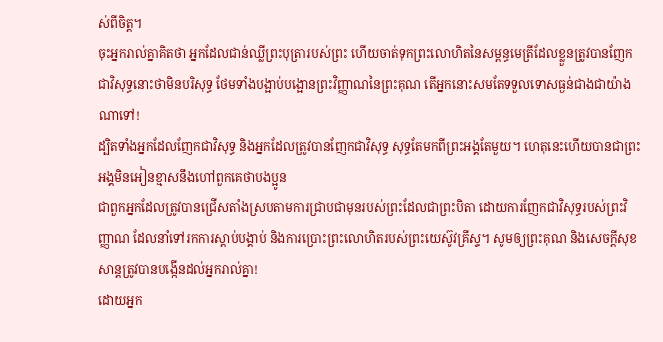ស់ពីចិត្ត។
ចុះអ្នករាល់គ្នាគិតថា អ្នកដែលជាន់ឈ្លីព្រះបុត្រារបស់ព្រះ ហើយចាត់ទុកព្រះលោហិតនៃសម្ពន្ធមេត្រីដែលខ្លួនត្រូវបានញែកជាវិសុទ្ធនោះថាមិនបរិសុទ្ធ ថែមទាំងបង្អាប់បង្អោនព្រះវិញ្ញាណនៃព្រះគុណ តើអ្នកនោះសមតែទទួលទោសធ្ងន់ជាងជាយ៉ាងណាទៅ!
ដ្បិតទាំងអ្នកដែលញែកជាវិសុទ្ធ និងអ្នកដែលត្រូវបានញែកជាវិសុទ្ធ សុទ្ធតែមកពីព្រះអង្គតែមួយ។ ហេតុនេះហើយបានជាព្រះអង្គមិនអៀនខ្មាសនឹងហៅពួកគេថាបងប្អូន
ជាពួកអ្នកដែលត្រូវបានជ្រើសតាំងស្របតាមការជ្រាបជាមុនរបស់ព្រះដែលជាព្រះបិតា ដោយការញែកជាវិសុទ្ធរបស់ព្រះវិញ្ញាណ ដែលនាំទៅរកការស្ដាប់បង្គាប់ និងការប្រោះព្រះលោហិតរបស់ព្រះយេស៊ូវគ្រីស្ទ។ សូមឲ្យព្រះគុណ និងសេចក្ដីសុខសាន្តត្រូវបានបង្កើនដល់អ្នករាល់គ្នា!
ដោយអ្នក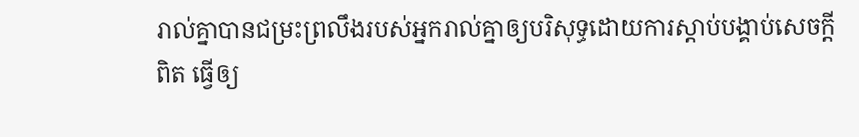រាល់គ្នាបានជម្រះព្រលឹងរបស់អ្នករាល់គ្នាឲ្យបរិសុទ្ធដោយការស្ដាប់បង្គាប់សេចក្ដីពិត ធ្វើឲ្យ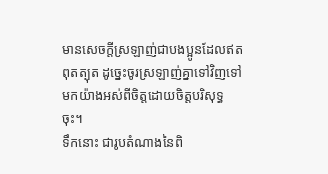មានសេចក្ដីស្រឡាញ់ជាបងប្អូនដែលឥតពុតត្បុត ដូច្នេះចូរស្រឡាញ់គ្នាទៅវិញទៅមកយ៉ាងអស់ពីចិត្តដោយចិត្តបរិសុទ្ធចុះ។
ទឹកនោះ ជារូបតំណាងនៃពិ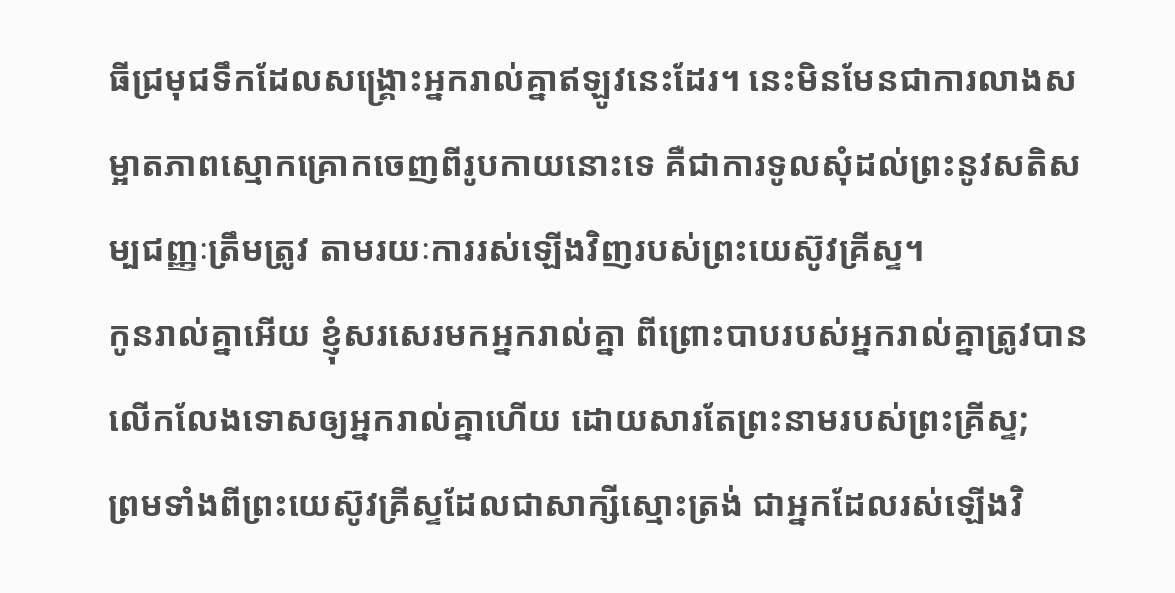ធីជ្រមុជទឹកដែលសង្គ្រោះអ្នករាល់គ្នាឥឡូវនេះដែរ។ នេះមិនមែនជាការលាងសម្អាតភាពស្មោកគ្រោកចេញពីរូបកាយនោះទេ គឺជាការទូលសុំដល់ព្រះនូវសតិសម្បជញ្ញៈត្រឹមត្រូវ តាមរយៈការរស់ឡើងវិញរបស់ព្រះយេស៊ូវគ្រីស្ទ។
កូនរាល់គ្នាអើយ ខ្ញុំសរសេរមកអ្នករាល់គ្នា ពីព្រោះបាបរបស់អ្នករាល់គ្នាត្រូវបានលើកលែងទោសឲ្យអ្នករាល់គ្នាហើយ ដោយសារតែព្រះនាមរបស់ព្រះគ្រីស្ទ;
ព្រមទាំងពីព្រះយេស៊ូវគ្រីស្ទដែលជាសាក្សីស្មោះត្រង់ ជាអ្នកដែលរស់ឡើងវិ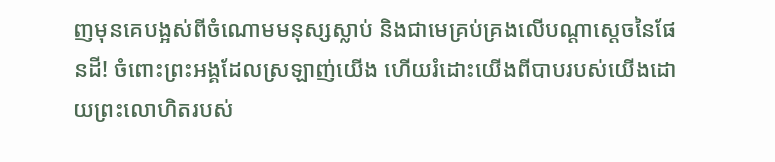ញមុនគេបង្អស់ពីចំណោមមនុស្សស្លាប់ និងជាមេគ្រប់គ្រងលើបណ្ដាស្ដេចនៃផែនដី! ចំពោះព្រះអង្គដែលស្រឡាញ់យើង ហើយរំដោះយើងពីបាបរបស់យើងដោយព្រះលោហិតរបស់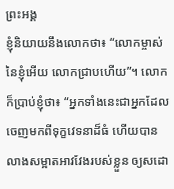ព្រះអង្គ
ខ្ញុំនិយាយនឹងលោកថា៖ “លោកម្ចាស់នៃខ្ញុំអើយ លោកជ្រាបហើយ”។ លោកក៏ប្រាប់ខ្ញុំថា៖ “អ្នកទាំងនេះជាអ្នកដែលចេញមកពីទុក្ខវេទនាដ៏ធំ ហើយបានលាងសម្អាតអាវវែងរបស់ខ្លួន ឲ្យសដោ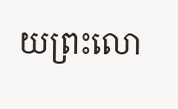យព្រះលោ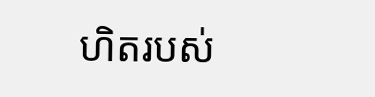ហិតរបស់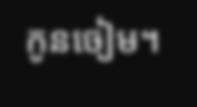កូនចៀម។